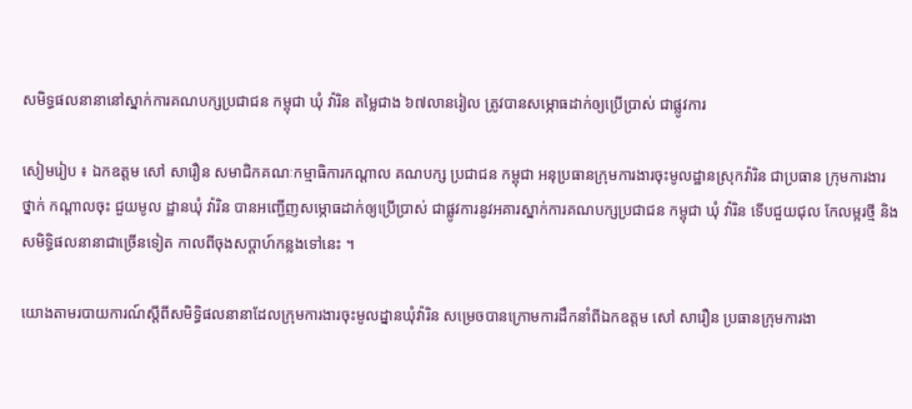សមិទ្ធផលនានានៅស្នាក់ការគណបក្សប្រជាជន កម្ពុជា ឃុំ វ៉ារិន តម្លៃជាង ៦៧លានរៀល ត្រូវបានសម្ភោធដាក់ឲ្យប្រើប្រាស់ ជាផ្លូវការ

សៀមរៀប ៖ ឯកឧត្តម សៅ សារឿន សមាជិកគណៈកម្មាធិការកណ្តាល គណបក្ស ប្រជាជន កម្ពុជា អនុប្រធានក្រុមការងារចុះមូលដ្ឋានស្រុកវ៉ារិន ជាប្រធាន ក្រុមការងារ ថ្នាក់ កណ្តាលចុះ ជួយមូល ដ្ឋានឃុំ វ៉ារិន បានអញ្ជើញសម្ភោធដាក់ឲ្យប្រើប្រាស់ ជាផ្លូវការនូវអគារស្នាក់ការគណបក្សប្រជាជន កម្ពុជា ឃុំ វ៉ារិន ទើបជួយជុល កែលម្អរថ្មី និងសមិទ្ធិផលនានាជាច្រើនទៀត កាលពីចុងសប្តាហ៍កន្លងទៅនេះ ។

យោងតាមរបាយការណ៍ស្តីពីសមិទ្ធិផលនានាដែលក្រុមការងារចុះមូលដ្នានឃុំវ៉ារិន សម្រេចបានក្រោមការដឹកនាំពីឯកឧត្តម សៅ សារឿន ប្រធានក្រុមការងា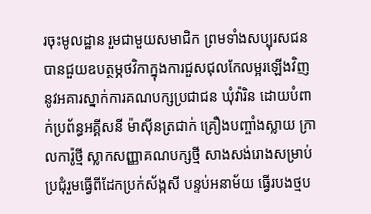រចុះមូលដ្ឋាន រួមជាមួយសមាជិក ព្រមទាំងសប្បុរសជន បានជួយឧបត្ថម្ភថវិកាក្នុងការជួសជុលកែលម្អរឡើងវិញនូវអគារស្នាក់ការគណបក្សប្រជាជន ឃុំវ៉ារិន ដោយបំពាក់ប្រព័ន្ធអគ្គីសនី ម៉ាស៊ីនត្រជាក់ គ្រឿងបញ្ចាំងស្លាយ ក្រាលការ៉ូថ្មី ស្លាកសញ្ញាគណបក្សថ្មី សាងសង់រោងសម្រាប់ប្រជុំរួមធ្វើពីដែកប្រក់ស័ង្កសី បន្ទប់អនាម័យ ធ្វើរបងថ្មប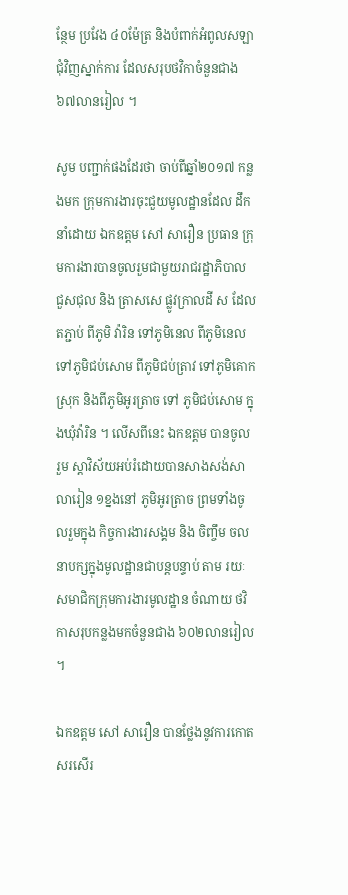ន្ថែម ប្រវែង ៤០ម៉ែត្រ និងបំពាក់អំពូលសឡាជុំវិញស្នាក់ការ ដែលសរុបថវិកាចំនួនជាង ៦៧លានរៀល ។

សូម បញ្ជាក់ផងដែរថា ចាប់ពីឆ្នាំ២០១៧ កន្លងមក ក្រុមការងារចុះជួយមូលដ្ឋានដែល ដឹកនាំដោយ ឯកឧត្តម សៅ សារឿន ប្រធាន ក្រុមការងារបានចូលរួមជាមួយរាជរដ្ឋាភិបាល ជួសជុល និង ត្រាសសេ ផ្លូវក្រាលដី ស ដែលតភ្ជាប់ ពីភូមិ វ៉ារិន ទៅភូមិនេល ពីភូមិនេល ទៅភូមិជប់សោម ពីភូមិជប់ត្រាវ ទៅភូមិគោកស្រុក និងពីភូមិអូរត្រាច ទៅ ភូមិជប់សោម ក្នុងឃុំវ៉ារិន ។ លើសពីនេះ ឯកឧត្តម បានចូល រួម ស្តាវិស័យអប់រំដោយបានសាងសង់សាលារៀន ១ខ្នងនៅ ភូមិអូរត្រាច ព្រមទាំងចូលរួមក្នុង កិច្ចការងារសង្គម និង ចិញ្ចឹម ចលនាបក្សក្នុងមូលដ្ឋានជាបន្តបន្ទាប់ តាម រយៈសមាជិកក្រុមការងារមូលដ្ឋាន ចំណាយ ថវិកាសរុបកន្លងមកចំនួនជាង ៦០២លានរៀល ។

ឯកឧត្តម សៅ សារឿន បានថ្លែងនូវការកោតសរសើរ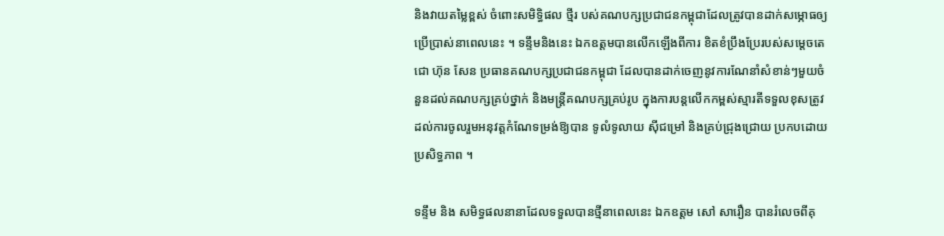និងវាយតម្លៃខ្ពស់ ចំពោះសមិទ្ធិផល ថ្មីរ បស់គណបក្សប្រជាជនកម្ពុជាដែលត្រូវបានដាក់សម្ភោធឲ្យប្រើប្រាស់នាពេលនេះ ។ ទន្ទឹមនិងនេះ ឯកឧត្តមបានលើកឡើងពីការ ខិតខំប្រឹងប្រែរបស់សម្តេចតេជោ ហ៊ុន សែន ប្រធានគណបក្សប្រជាជនកម្ពុជា ដែលបានដាក់ចេញនូវការណែនាំសំខាន់ៗមួយចំនួនដល់គណបក្សគ្រប់ថ្នាក់ និងមន្រ្តីគណបក្សគ្រប់រូប ក្នុងការបន្តលើកកម្ពស់ស្មារតីទទួលខុសត្រូវ ដល់ការចូលរួមអនុវត្តកំណែទម្រង់ឱ្យបាន ទូលំទូលាយ ស៊ីជម្រៅ និងគ្រប់ជ្រុងជ្រោយ ប្រកបដោយប្រសិទ្ធភាព ។

ទន្ទឹម និង សមិទ្ធផលនានាដែលទទួលបានថ្មីនាពេលនេះ ឯកឧត្តម សៅ សារឿន បានរំលេចពីគុ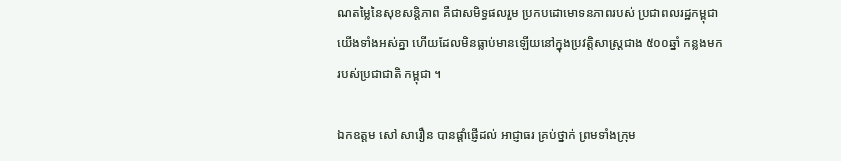ណតម្លៃនៃសុខសន្តិភាព គឺជាសមិទ្ធផលរួម ប្រកបដោមោទនភាពរបស់ ប្រជាពលរដ្ឋកម្ពុជាយើងទាំងអស់គ្នា ហើយដែលមិនធ្លាប់មានឡើយនៅក្នុងប្រវត្តិសាស្ត្រជាង ៥០០ឆ្នាំ កន្លងមក របស់ប្រជាជាតិ កម្ពុជា ។

ឯកឧត្តម សៅ សារឿន បានផ្តាំផ្ញើដល់ អាជ្ញាធរ គ្រប់ថ្នាក់ ព្រមទាំងក្រុម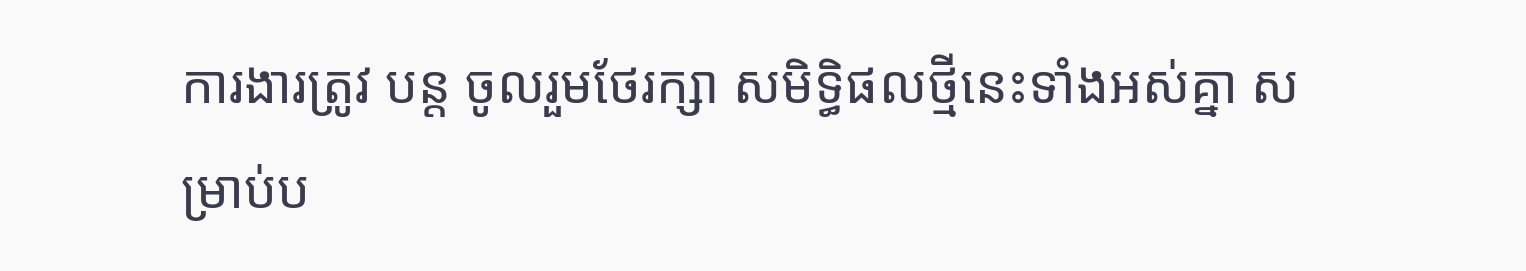ការងារត្រូវ បន្ត ចូលរួមថែរក្សា សមិទ្ធិផលថ្មីនេះទាំងអស់គ្នា សម្រាប់ប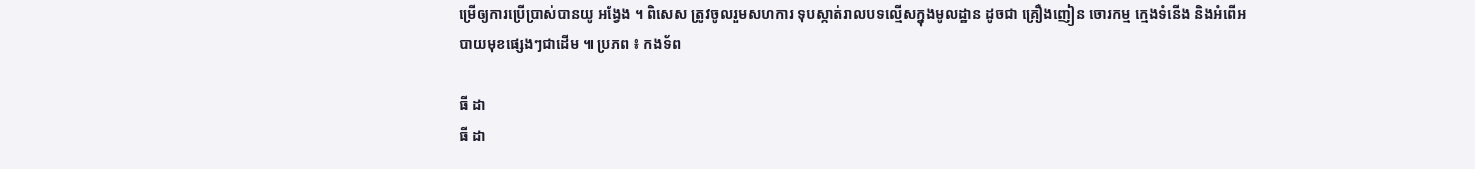ម្រើឲ្យការប្រើប្រាស់បានយូ អង្វែង ។ ពិសេស ត្រូវចូលរួមសហការ ទុបស្កាត់រាលបទល្មើសក្នុងមូលដ្ឋាន ដូចជា គ្រឿងញៀន ចោរកម្ម ក្មេងទំនើង និងអំពើអបាយមុខផ្សេងៗជាដើម ៕ ប្រភព ៖ កងទ័ព

ធី ដា
ធី ដា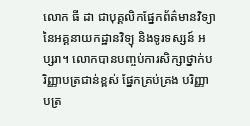លោក ធី ដា ជាបុគ្គលិកផ្នែកព័ត៌មានវិទ្យានៃអគ្គនាយកដ្ឋានវិទ្យុ និងទូរទស្សន៍ អប្សរា។ លោកបានបញ្ចប់ការសិក្សាថ្នាក់បរិញ្ញាបត្រជាន់ខ្ពស់ ផ្នែកគ្រប់គ្រង បរិញ្ញាបត្រ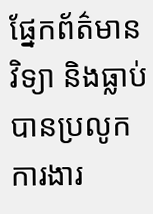ផ្នែកព័ត៌មានវិទ្យា និងធ្លាប់បានប្រលូកការងារ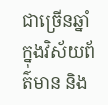ជាច្រើនឆ្នាំ ក្នុងវិស័យព័ត៌មាន និង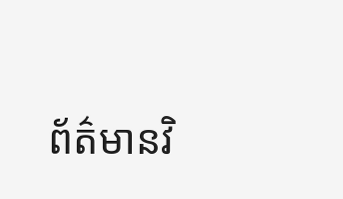ព័ត៌មានវិ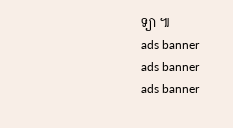ទ្យា ៕
ads banner
ads banner
ads banner